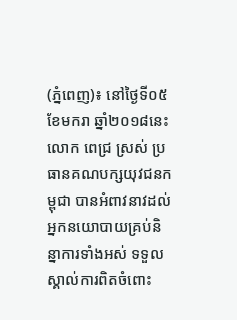(ភ្នំពេញ)៖ នៅថ្ងៃទី០៥ ខែមករា ឆ្នាំ២០១៨នេះ លោក ពេជ្រ ស្រស់ ប្រធានគណបក្សយុវជនកម្ពុជា បានអំពាវនាវដល់អ្នកនយោបាយគ្រប់និន្នាការទាំងអស់ ទទួលស្គាល់ការពិតចំពោះ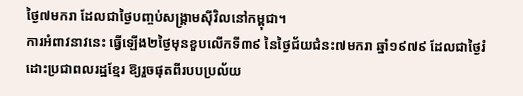ថ្ងៃ៧មករា ដែលជាថ្ងៃបញ្ចប់សង្រ្គាមស៊ីវិលនៅកម្ពុជា។
ការអំពាវនាវនេះ ធ្វើឡើង២ថ្ងៃមុនខួបលើកទី៣៩ នៃថ្ងៃជ័យជំនះ៧មករា ឆ្នាំ១៩៧៩ ដែលជាថ្ងៃរំដោះប្រជាពលរដ្ឋខ្មែរ ឱ្យរួចផុតពីរបបប្រល័យ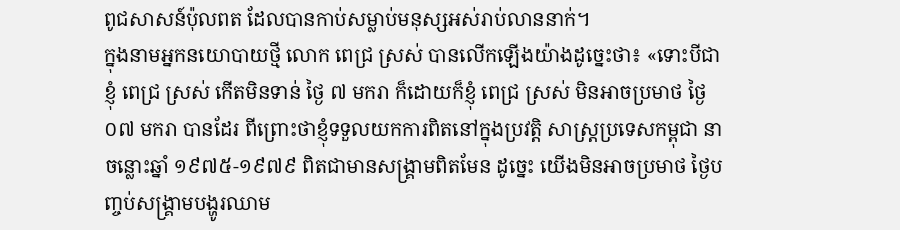ពូជសាសន៍ប៉ុលពត ដែលបានកាប់សម្លាប់មនុស្សអស់រាប់លាននាក់។
ក្នុងនាមអ្នកនយោបាយថ្មី លោក ពេជ្រ ស្រស់ បានលើកឡើងយ៉ាងដូច្នេះថា៖ «ទោះបីជាខ្ញុំ ពេជ្រ ស្រស់ កើតមិនទាន់ ថ្ងៃ ៧ មករា ក៏ដោយក៏ខ្ញុំ ពេជ្រ ស្រស់ មិនអាចប្រមាថ ថ្ងៃ ០៧ មករា បានដែរ ពីព្រោះថាខ្ញុំទទួលយកការពិតនៅក្នុងប្រវត្តិ សាស្រ្តប្រទេសកម្ពុជា នាចន្លោះឆ្នាំ ១៩៧៥-១៩៧៩ ពិតជាមានសង្រ្គាមពិតមែន ដូច្នេះ យើងមិនអាចប្រមាថ ថ្ងៃបញ្ចប់សង្រ្គាមបង្ហូរឈាម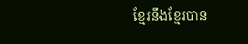ខ្មែរនឹងខ្មែរបាន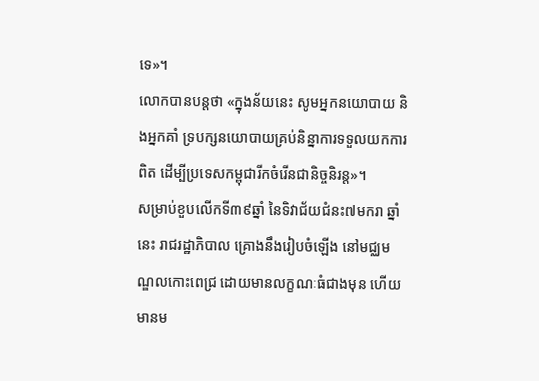ទេ»។
លោកបានបន្តថា «ក្នុងន័យនេះ សូមអ្នកនយោបាយ និងអ្នកគាំ ទ្របក្សនយោបាយគ្រប់និន្នាការទទួលយកការពិត ដើម្បីប្រទេសកម្ពុជារីកចំរើនជានិច្ចនិរន្ត»។
សម្រាប់ខួបលើកទី៣៩ឆ្នាំ នៃទិវាជ័យជំនះ៧មករា ឆ្នាំនេះ រាជរដ្ឋាភិបាល គ្រោងនឹងរៀបចំឡើង នៅមជ្ឈមណ្ឌលកោះពេជ្រ ដោយមានលក្ខណៈធំជាងមុន ហើយមានម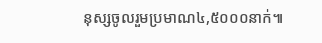នុស្សចូលរួមប្រមាណ៤,៥០០០នាក់៕